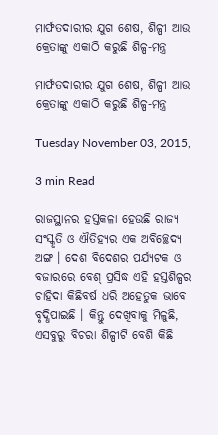ମାର୍ଫତଦାରୀର ଯୁଗ ଶେଷ, ଶିଳ୍ପୀ ଆଉ କ୍ରେତାଙ୍କୁ ଏକାଠି କରୁଛି ଶିଳ୍ପ-ମନ୍ତ୍ର

ମାର୍ଫତଦାରୀର ଯୁଗ ଶେଷ, ଶିଳ୍ପୀ ଆଉ କ୍ରେତାଙ୍କୁ ଏକାଠି କରୁଛି ଶିଳ୍ପ-ମନ୍ତ୍ର

Tuesday November 03, 2015,

3 min Read

ରାଜସ୍ଥାନର ହସ୍ତକଳା ହେଉଛି ରାଜ୍ୟ ସଂସ୍କୃତି ଓ ଐତିହ୍ୟର ଏକ ଅବିଚ୍ଛେଦ୍ୟ ଅଙ୍ଗ । ଦେଶ ବିଦେଶର ପର୍ଯ୍ୟଟକ ଓ ବଜାରରେ ବେଶ୍ ପ୍ରସିଦ୍ଧ ଏହି ହସ୍ତଶିଳ୍ପର ଚାହିଦା କିଛିବର୍ଷ ଧରି ଅହେତୁକ ଭାବେ ବୃଦ୍ଧିପାଇଛି । କିନ୍ତୁ ଦେଖିବାକୁ ମିଳୁଛି, ଏସବୁରୁ ବିଚରା ଶିଳ୍ପୀଟି ବେଶି କିଛି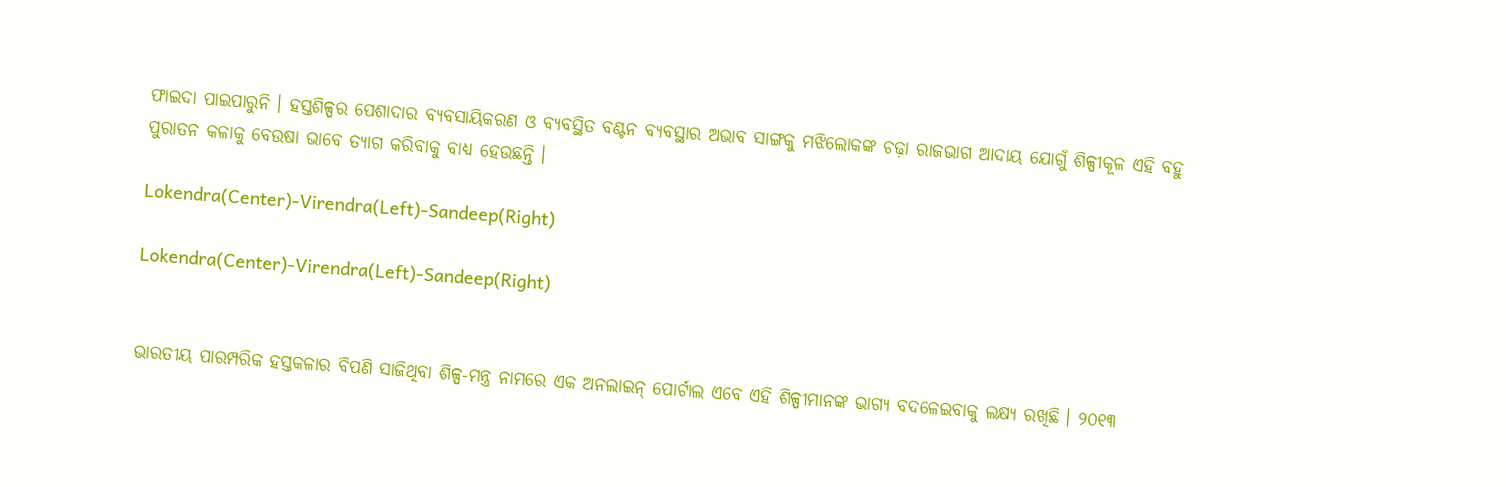ଫାଇଦା ପାଇପାରୁନି । ହସ୍ତଶିଳ୍ପର ପେଶାଦାର ବ୍ୟବସାୟିକରଣ ଓ ବ୍ୟବସ୍ଥିତ ବଣ୍ଟନ ବ୍ୟବସ୍ଥାର ଅଭାବ ସାଙ୍ଗକୁ ମଝିଲୋକଙ୍କ ଚଢ଼ା ରାଜଭାଗ ଆଦାୟ ଯୋଗୁଁ ଶିଳ୍ପୀକୂଳ ଏହି ବହୁ ପୁରାତନ କଳାକୁ ବେଉଷା ଭାବେ ତ୍ୟାଗ କରିବାକୁ ବାଧ୍ୟ ହେଉଛନ୍ତି ।

Lokendra(Center)-Virendra(Left)-Sandeep(Right)

Lokendra(Center)-Virendra(Left)-Sandeep(Right)


ଭାରତୀୟ ପାରମ୍ପରିକ ହସ୍ତକଳାର ବିପଣି ସାଜିଥିବା ଶିଳ୍ପ-ମନ୍ତ୍ର ନାମରେ ଏକ ଅନଲାଇନ୍ ପୋର୍ଟାଲ ଏବେ ଏହି ଶିଳ୍ପୀମାନଙ୍କ ଭାଗ୍ୟ ବଦଳେଇବାକୁ ଲକ୍ଷ୍ୟ ରଖିଛି । ୨୦୧୩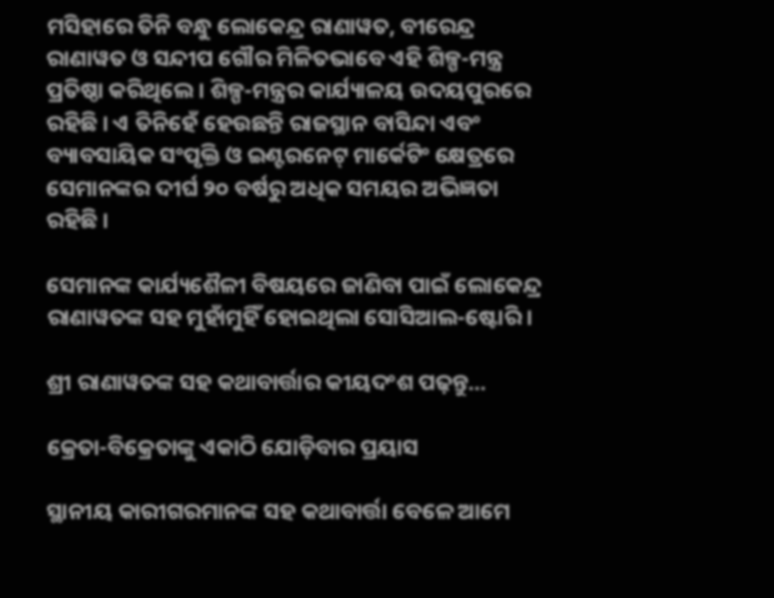ମସିହାରେ ତିନି ବନ୍ଧୁ ଲୋକେନ୍ଦ୍ର ରାଣାୱତ, ବୀରେନ୍ଦ୍ର ରାଣାୱତ ଓ ସନ୍ଦୀପ ଗୌର ମିଳିତଭାବେ ଏହି ଶିଳ୍ପ-ମନ୍ତ୍ର ପ୍ରତିଷ୍ଠା କରିଥିଲେ । ଶିଳ୍ପ-ମନ୍ତ୍ରର କାର୍ଯ୍ୟାଳୟ ଉଦୟପୁରରେ ରହିଛି । ଏ ତିନିହେଁ ହେଉଛନ୍ତି ରାଜସ୍ଥାନ ବାସିନ୍ଦା ଏବଂ ବ୍ୟାବସାୟିକ ସଂପୃକ୍ତି ଓ ଇଣ୍ଟରନେଟ୍ ମାର୍କେଟିଂ କ୍ଷେତ୍ରରେ ସେମାନଙ୍କର ଦୀର୍ଘ ୨୦ ବର୍ଷରୁ ଅଧିକ ସମୟର ଅଭିଜ୍ଞତା ରହିଛି ।

ସେମାନଙ୍କ କାର୍ଯ୍ୟଶୈଳୀ ବିଷୟରେ ଜାଣିବା ପାଇଁ ଲୋକେନ୍ଦ୍ର ରାଣାୱତଙ୍କ ସହ ମୁହାଁମୁହିଁ ହୋଇଥିଲା ସୋସିଆଲ-ଷ୍ଟୋରି ।

ଶ୍ରୀ ରାଣାୱତଙ୍କ ସହ କଥାବାର୍ତ୍ତାର କୀୟଦଂଶ ପଢ଼ନ୍ତୁ...

କ୍ରେତା-ବିକ୍ରେତାଙ୍କୁ ଏକାଠି ଯୋଡ଼ିବାର ପ୍ରୟାସ

ସ୍ଥାନୀୟ କାରୀଗରମାନଙ୍କ ସହ କଥାବାର୍ତ୍ତା ବେଳେ ଆମେ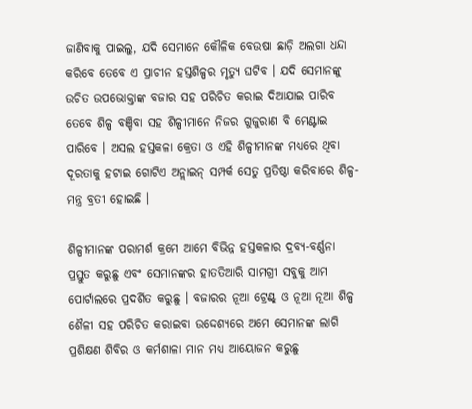ଜାଣିବାକୁ ପାଇଲୁ, ଯଦି ସେମାନେ କୌଳିକ ବେଉଷା ଛାଡ଼ି ଅଲଗା ଧନ୍ଦା କରିବେ ତେବେ ଏ ପ୍ରାଚୀନ ହସ୍ତଶିଳ୍ପର ମୃତ୍ୟୁ ଘଟିବ । ଯଦି ସେମାନଙ୍କୁ ଉଚିତ ଉପଭୋକ୍ତାଙ୍କ ବଜାର ସହ ପରିଚିତ କରାଇ ଦିଆଯାଇ ପାରିବ ତେବେ ଶିଳ୍ପ ବଞ୍ଚିବା ସହ ଶିଳ୍ପୀମାନେ ନିଜର ଗୁଜୁରାଣ ବି ମେଣ୍ଟାଇ ପାରିବେ । ଅସଲ ହସ୍ତକଳା କ୍ରେତା ଓ ଏହି ଶିଳ୍ପୀମାନଙ୍କ ମଧ୍ୟରେ ଥିବା ଦୂରତାକୁ ହଟାଇ ଗୋଟିଏ ଅନ୍ଲାଇନ୍ ସମ୍ପର୍କ ସେତୁ ପ୍ରତିଷ୍ଠା କରିବାରେ ଶିଳ୍ପ-ମନ୍ତ୍ର ବ୍ରତୀ ହୋଇଛି ।

ଶିଳ୍ପୀମାନଙ୍କ ପରାମର୍ଶ କ୍ରମେ ଆମେ ବିଭିନ୍ନ ହସ୍ତକଳାର ଦ୍ରବ୍ୟ-ବର୍ଣ୍ଣନା ପ୍ରସ୍ତୁତ କରୁଛୁ ଏବଂ ସେମାନଙ୍କର ହାତତିଆରି ସାମଗ୍ରୀ ସବୁକୁ ଆମ ପୋର୍ଟାଲରେ ପ୍ରଦର୍ଶିତ କରୁଛୁ । ବଜାରର ନୂଆ ଟ୍ରେଣ୍ଟ୍ ଓ ନୂଆ ନୂଆ ଶିଳ୍ପ ଶୈଳୀ ସହ ପରିଚିତ କରାଇବା ଉଦ୍ଦେଶ୍ୟରେ ଅମେ ସେମାନଙ୍କ ଲାଗି ପ୍ରଶିକ୍ଷଣ ଶିବିର ଓ କର୍ମଶାଳା ମାନ ମଧ୍ୟ ଆୟୋଜନ କରୁଛୁ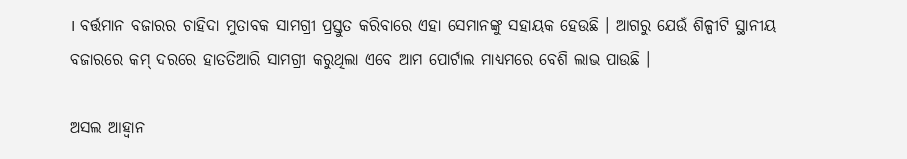। ବର୍ତ୍ତମାନ ବଜାରର ଚାହିଦା ମୁତାବକ ସାମଗ୍ରୀ ପ୍ରସ୍ତୁତ କରିବାରେ ଏହା ସେମାନଙ୍କୁ ସହାୟକ ହେଉଛି । ଆଗରୁ ଯେଉଁ ଶିଳ୍ପୀଟି ସ୍ଥାନୀୟ ବଜାରରେ କମ୍ ଦରରେ ହାତତିଆରି ସାମଗ୍ରୀ କରୁଥିଲା ଏବେ ଆମ ପୋର୍ଟାଲ ମାଧ୍ୟମରେ ବେଶି ଲାଭ ପାଉଛି ।

ଅସଲ ଆହ୍ୱାନ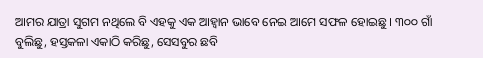ଆମର ଯାତ୍ରା ସୁଗମ ନଥିଲେ ବି ଏହକୁ ଏକ ଆହ୍ୱାନ ଭାବେ ନେଇ ଆମେ ସଫଳ ହୋଇଛୁ । ୩୦୦ ଗାଁ ବୁଲିଛୁ, ହସ୍ତକଳା ଏକାଠି କରିଛୁ, ସେସବୁର ଛବି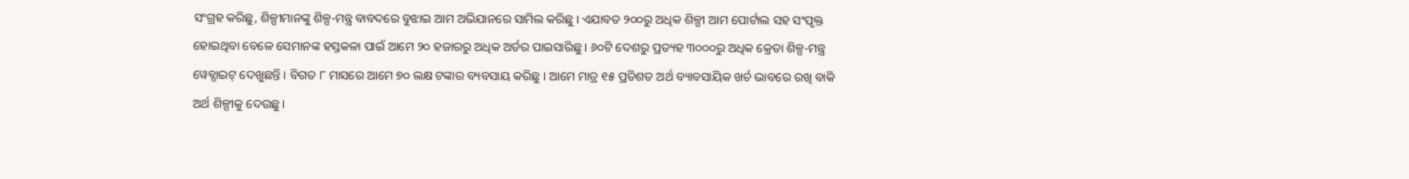ସଂଗ୍ରହ କରିଛୁ, ଶିଳ୍ପୀମାନଙ୍କୁ ଶିଳ୍ପ-ମନ୍ତ୍ର ବାବଦରେ ବୁଝାଇ ଆମ ଅଭିଯାନରେ ସାମିଲ କରିଛୁ । ଏଯାବତ ୨୦୦ରୁ ଅଧିକ ଶିଳ୍ପୀ ଆମ ପୋର୍ଟାଲ ସହ ସଂପୃକ୍ତ ହୋଇଥିବା ବେଳେ ସେମାନଙ୍କ ହସ୍ତକଳା ପାଇଁ ଆମେ ୨୦ ହଜାରରୁ ଅଧିକ ଅର୍ଡର ପାଇସାରିଛୁ । ୬୦ଟି ଦେଶରୁ ପ୍ରତ୍ୟହ ୩୦୦୦ରୁ ଅଧିକ କ୍ରେତା ଶିଳ୍ପ-ମନ୍ତ୍ର ୱେବ୍ସାଇଟ୍ ଦେଖୁଛନ୍ତି । ବିଗତ ୮ ମାସରେ ଆମେ ୭୦ ଲକ୍ଷ ଟଙ୍କାର ବ୍ୟବସାୟ କରିଛୁ । ଆମେ ମାତ୍ର ୧୫ ପ୍ରତିଶତ ଅର୍ଥ ବ୍ୟାବସାୟିକ ଖର୍ଚ ଭାବରେ ରଖି ବାକି ଅର୍ଥ ଶିଳ୍ପୀକୁ ଦେଉଛୁ।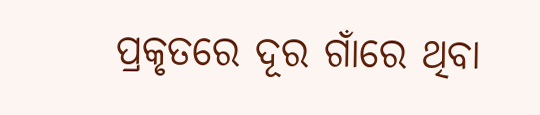ପ୍ରକୃତରେ ଦୂର ଗାଁରେ ଥିବା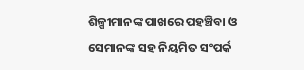ଶିଳ୍ପୀମାନଙ୍କ ପାଖରେ ପହଞ୍ଚିବା ଓ ସେମାନଙ୍କ ସହ ନିୟମିତ ସଂପର୍କ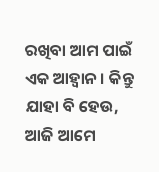ରଖିବା ଆମ ପାଇଁ ଏକ ଆହ୍ୱାନ । କିନ୍ତୁ ଯାହା ବି ହେଉ, ଆଜି ଆମେ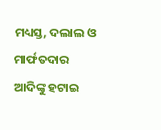ମଧ୍ୟସ୍ତ, ଦଲାଲ ଓ ମାର୍ଫତଦାର ଆଦିଙ୍କୁ ହଟାଇ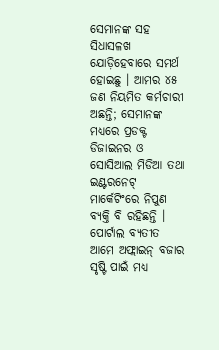ସେମାନଙ୍କ ସହ ସିଧାସଳଖ ଯୋଡ଼ିହେବାରେ ସମର୍ଥ ହୋଇଛୁ । ଆମର ୪୫ ଜଣ ନିୟମିତ କର୍ମଚାରୀ ଅଛନ୍ତି; ସେମାନଙ୍କ ମଧ୍ୟରେ ପ୍ରଡକ୍ଟ ଡିଜାଇନର ଓ ସୋସିଆଲ ମିଡିଆ ତଥା ଇଣ୍ଟରନେଟ୍ ମାର୍କେଟିଂରେ ନିପୁଣ ବ୍ୟକ୍ତି ବି ରହିଛନ୍ତି । ପୋର୍ଟାଲ ବ୍ୟତୀତ ଆମେ ଅଫ୍ଲାଇନ୍ ବଜାର ସୃଷ୍ଟି ପାଇଁ ମଧ୍ୟ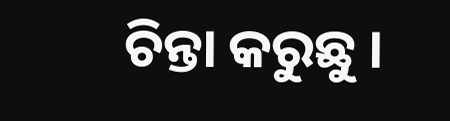ଚିନ୍ତା କରୁଛୁ ।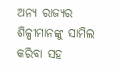ଅନ୍ୟ ରାଜ୍ୟର ଶିଳ୍ପୀମାନଙ୍କୁ ସାମିଲ କରିବା ସହ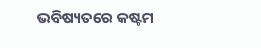ଭବିଷ୍ୟତରେ କଷ୍ଟମ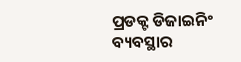ପ୍ରଡକ୍ଟ ଡିଜାଇନିଂ ବ୍ୟବସ୍ଥାର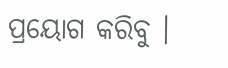ପ୍ରୟୋଗ କରିବୁ ।